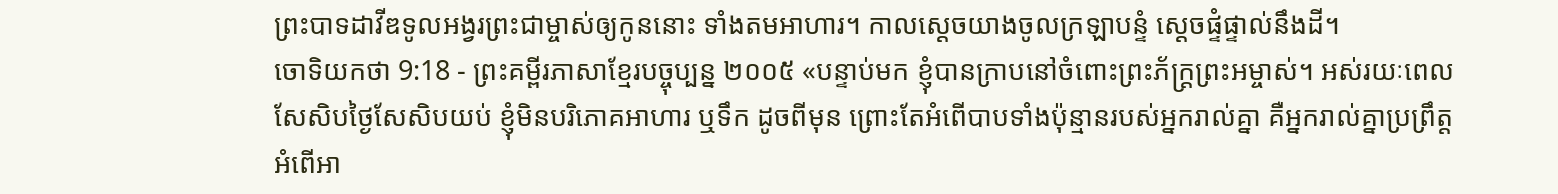ព្រះបាទដាវីឌទូលអង្វរព្រះជាម្ចាស់ឲ្យកូននោះ ទាំងតមអាហារ។ កាលស្ដេចយាងចូលក្រឡាបន្ទំ ស្ដេចផ្ទំផ្ទាល់នឹងដី។
ចោទិយកថា 9:18 - ព្រះគម្ពីរភាសាខ្មែរបច្ចុប្បន្ន ២០០៥ «បន្ទាប់មក ខ្ញុំបានក្រាបនៅចំពោះព្រះភ័ក្ត្រព្រះអម្ចាស់។ អស់រយៈពេលសែសិបថ្ងៃសែសិបយប់ ខ្ញុំមិនបរិភោគអាហារ ឬទឹក ដូចពីមុន ព្រោះតែអំពើបាបទាំងប៉ុន្មានរបស់អ្នករាល់គ្នា គឺអ្នករាល់គ្នាប្រព្រឹត្តអំពើអា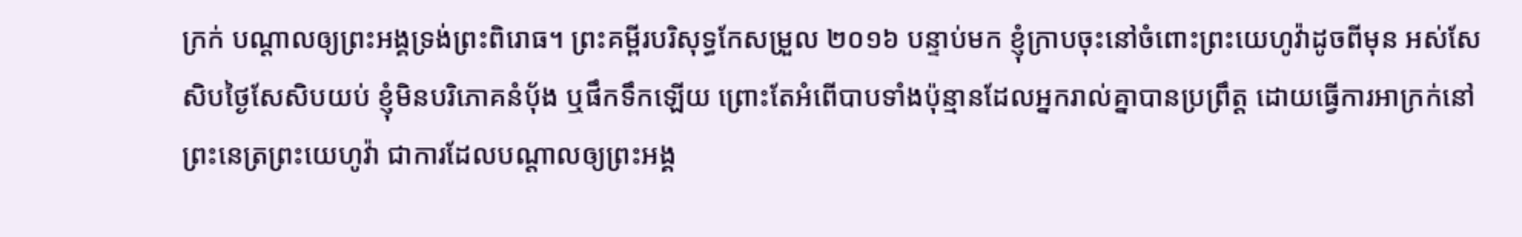ក្រក់ បណ្ដាលឲ្យព្រះអង្គទ្រង់ព្រះពិរោធ។ ព្រះគម្ពីរបរិសុទ្ធកែសម្រួល ២០១៦ បន្ទាប់មក ខ្ញុំក្រាបចុះនៅចំពោះព្រះយេហូវ៉ាដូចពីមុន អស់សែសិបថ្ងៃសែសិបយប់ ខ្ញុំមិនបរិភោគនំប៉័ង ឬផឹកទឹកឡើយ ព្រោះតែអំពើបាបទាំងប៉ុន្មានដែលអ្នករាល់គ្នាបានប្រព្រឹត្ត ដោយធ្វើការអាក្រក់នៅព្រះនេត្រព្រះយេហូវ៉ា ជាការដែលបណ្ដាលឲ្យព្រះអង្គ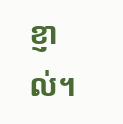ខ្ញាល់។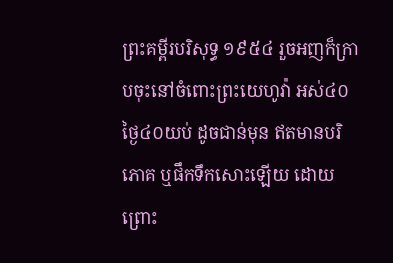ព្រះគម្ពីរបរិសុទ្ធ ១៩៥៤ រួចអញក៏ក្រាបចុះនៅចំពោះព្រះយេហូវ៉ា អស់៤០ថ្ងៃ៤០យប់ ដូចជាន់មុន ឥតមានបរិភោគ ឬផឹកទឹកសោះឡើយ ដោយព្រោះ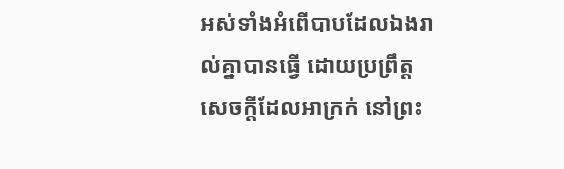អស់ទាំងអំពើបាបដែលឯងរាល់គ្នាបានធ្វើ ដោយប្រព្រឹត្តសេចក្ដីដែលអាក្រក់ នៅព្រះ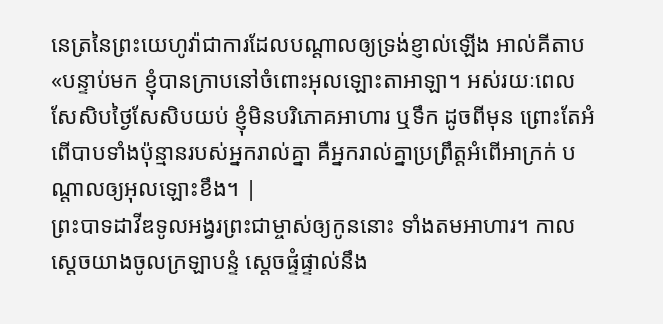នេត្រនៃព្រះយេហូវ៉ាជាការដែលបណ្តាលឲ្យទ្រង់ខ្ញាល់ឡើង អាល់គីតាប «បន្ទាប់មក ខ្ញុំបានក្រាបនៅចំពោះអុលឡោះតាអាឡា។ អស់រយៈពេលសែសិបថ្ងៃសែសិបយប់ ខ្ញុំមិនបរិភោគអាហារ ឬទឹក ដូចពីមុន ព្រោះតែអំពើបាបទាំងប៉ុន្មានរបស់អ្នករាល់គ្នា គឺអ្នករាល់គ្នាប្រព្រឹត្តអំពើអាក្រក់ បណ្តាលឲ្យអុលឡោះខឹង។ |
ព្រះបាទដាវីឌទូលអង្វរព្រះជាម្ចាស់ឲ្យកូននោះ ទាំងតមអាហារ។ កាលស្ដេចយាងចូលក្រឡាបន្ទំ ស្ដេចផ្ទំផ្ទាល់នឹង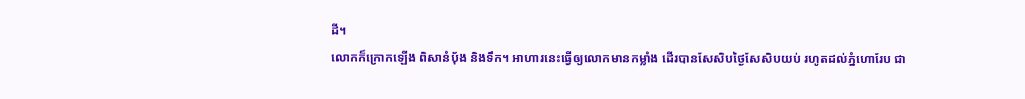ដី។
លោកក៏ក្រោកឡើង ពិសានំបុ័ង និងទឹក។ អាហារនេះធ្វើឲ្យលោកមានកម្លាំង ដើរបានសែសិបថ្ងៃសែសិបយប់ រហូតដល់ភ្នំហោរែប ជា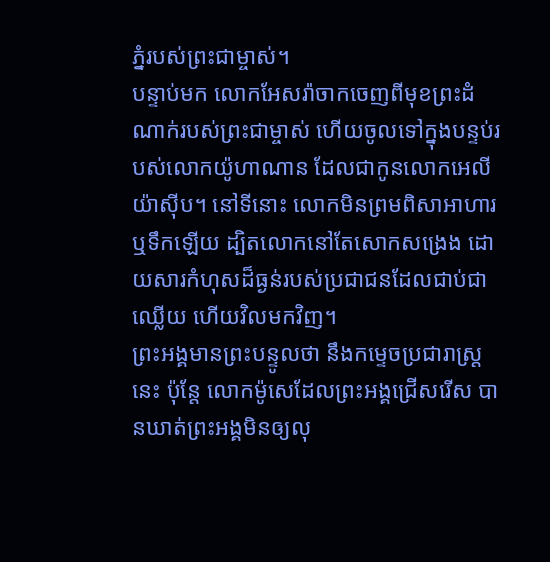ភ្នំរបស់ព្រះជាម្ចាស់។
បន្ទាប់មក លោកអែសរ៉ាចាកចេញពីមុខព្រះដំណាក់របស់ព្រះជាម្ចាស់ ហើយចូលទៅក្នុងបន្ទប់របស់លោកយ៉ូហាណាន ដែលជាកូនលោកអេលីយ៉ាស៊ីប។ នៅទីនោះ លោកមិនព្រមពិសាអាហារ ឬទឹកឡើយ ដ្បិតលោកនៅតែសោកសង្រេង ដោយសារកំហុសដ៏ធ្ងន់របស់ប្រជាជនដែលជាប់ជាឈ្លើយ ហើយវិលមកវិញ។
ព្រះអង្គមានព្រះបន្ទូលថា នឹងកម្ទេចប្រជារាស្ត្រនេះ ប៉ុន្តែ លោកម៉ូសេដែលព្រះអង្គជ្រើសរើស បានឃាត់ព្រះអង្គមិនឲ្យលុ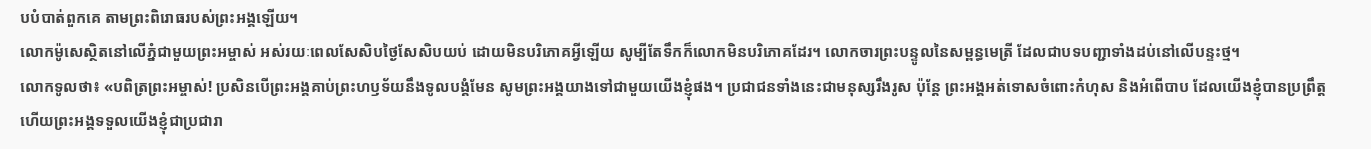បបំបាត់ពួកគេ តាមព្រះពិរោធរបស់ព្រះអង្គឡើយ។
លោកម៉ូសេស្ថិតនៅលើភ្នំជាមួយព្រះអម្ចាស់ អស់រយៈពេលសែសិបថ្ងៃសែសិបយប់ ដោយមិនបរិភោគអ្វីឡើយ សូម្បីតែទឹកក៏លោកមិនបរិភោគដែរ។ លោកចារព្រះបន្ទូលនៃសម្ពន្ធមេត្រី ដែលជាបទបញ្ជាទាំងដប់នៅលើបន្ទះថ្ម។
លោកទូលថា៖ «បពិត្រព្រះអម្ចាស់! ប្រសិនបើព្រះអង្គគាប់ព្រះហឫទ័យនឹងទូលបង្គំមែន សូមព្រះអង្គយាងទៅជាមួយយើងខ្ញុំផង។ ប្រជាជនទាំងនេះជាមនុស្សរឹងរូស ប៉ុន្តែ ព្រះអង្គអត់ទោសចំពោះកំហុស និងអំពើបាប ដែលយើងខ្ញុំបានប្រព្រឹត្ត ហើយព្រះអង្គទទួលយើងខ្ញុំជាប្រជារា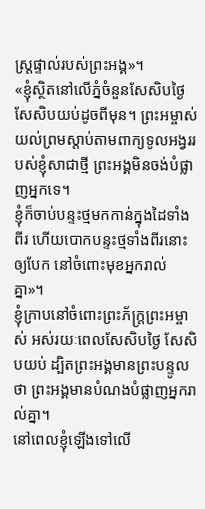ស្ត្រផ្ទាល់របស់ព្រះអង្គ»។
«ខ្ញុំស្ថិតនៅលើភ្នំចំនួនសែសិបថ្ងៃ សែសិបយប់ដូចពីមុន។ ព្រះអម្ចាស់យល់ព្រមស្ដាប់តាមពាក្យទូលអង្វររបស់ខ្ញុំសាជាថ្មី ព្រះអង្គមិនចង់បំផ្លាញអ្នកទេ។
ខ្ញុំក៏ចាប់បន្ទះថ្មមកកាន់ក្នុងដៃទាំងពីរ ហើយបោកបន្ទះថ្មទាំងពីរនោះឲ្យបែក នៅចំពោះមុខអ្នករាល់គ្នា»។
ខ្ញុំក្រាបនៅចំពោះព្រះភ័ក្ត្រព្រះអម្ចាស់ អស់រយៈពេលសែសិបថ្ងៃ សែសិបយប់ ដ្បិតព្រះអង្គមានព្រះបន្ទូលថា ព្រះអង្គមានបំណងបំផ្លាញអ្នករាល់គ្នា។
នៅពេលខ្ញុំឡើងទៅលើ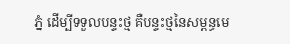ភ្នំ ដើម្បីទទួលបន្ទះថ្ម គឺបន្ទះថ្មនៃសម្ពន្ធមេ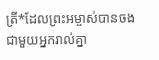ត្រី*ដែលព្រះអម្ចាស់បានចងជាមួយអ្នករាល់គ្នា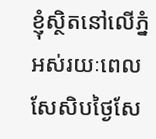ខ្ញុំស្ថិតនៅលើភ្នំ អស់រយៈពេលសែសិបថ្ងៃសែ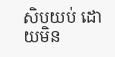សិបយប់ ដោយមិន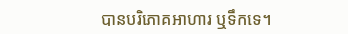បានបរិភោគអាហារ ឬទឹកទេ។